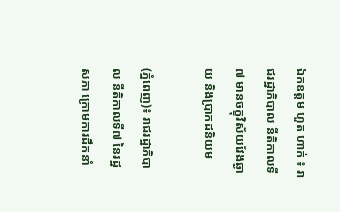ឯកឧត្តម ហួត ហាក់ ៖ រាជរដ្ឋាភិបាល នីតិកាលទី៧ មានចក្ខុវិស័យវែងឆ្ងាយ និងប្រាកដនិយម

(ភ្នំពេញ)៖ រាជរដ្ឋាភិបាល នីតិកាលទី៧ នៃរដ្ឋសភា ក្រោមការដឹកនាំ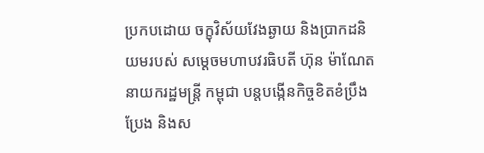ប្រកបដោយ ចក្ខុវិស័យវែងឆ្ងាយ និងប្រាកដនិយមរបស់ សម្តេចមហាបវរធិបតី ហ៊ុន ម៉ាណែត នាយករដ្ឋមន្ត្រី កម្ពុជា បន្តបង្កើនកិច្ចខិតខំប្រឹងប្រែង និងស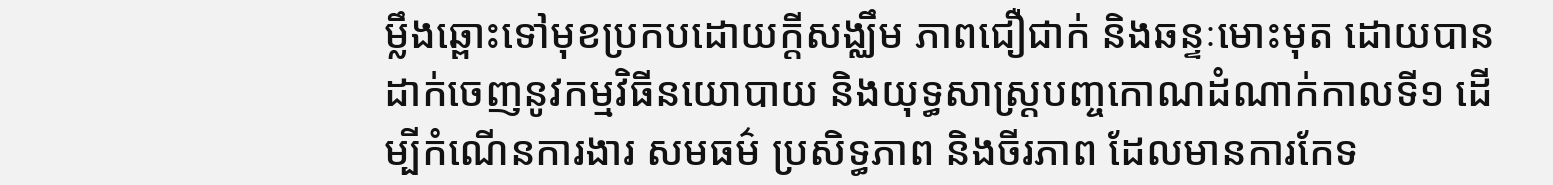ម្លឹងឆ្ពោះទៅមុខប្រកបដោយក្តីសង្ឈឹម ភាពជឿជាក់ និងឆន្ទៈមោះមុត ដោយបានដាក់ចេញនូវកម្មវិធីនយោបាយ និងយុទ្ធសាស្ត្របញ្ចកោណដំណាក់កាលទី១ ដើម្បីកំណើនការងារ សមធម៌ ប្រសិទ្ធភាព និងចីរភាព ដែលមានការកែទ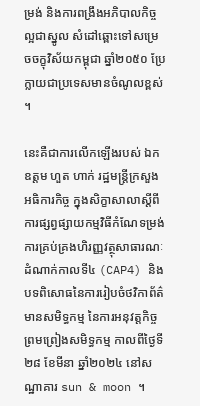ម្រង់ និងការពង្រឹងអភិបាលកិច្ចល្អជាស្នូល សំដៅឆ្ពោះទៅសម្រេចចក្ខុវិស័យកម្ពុជា ឆ្នាំ២០៥០ ប្រែក្លាយជាប្រទេសមានចំណូលខ្ពស់ ។

នេះគឺជាការលើកឡើងរបស់ ឯកឧត្តម ហួត ហាក់ រដ្ឋមន្រ្តីក្រសួងអធិការកិច្ច ក្នុងសិក្ខាសាលាស្តីពីការផ្សព្វផ្សាយកម្មវិធីកំណែទម្រង់ការគ្រប់គ្រងហិរញ្ញវត្ថុសាធារណៈដំណាក់កាលទី៤ (CAP4) និងបទពិសោធនៃការរៀបចំថវិកាព័ត៌មានសមិទ្ធកម្ម នៃការអនុវត្តកិច្ចព្រមព្រៀងសមិទ្ធកម្ម កាលពីថ្ងៃទី២៨ ខែមីនា ឆ្នាំ២០២៤ នៅសណ្ឋាគារ sun & moon ។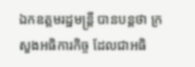ឯកឧត្តមរដ្ឋមន្រ្តី បានបន្តថា ក្រសួងអធិការកិច្ច ដែលជាអធិ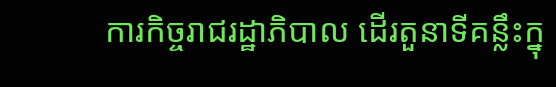ការកិច្ចរាជរដ្ឋាភិបាល ដើរតួនាទីគន្លឹះក្នុ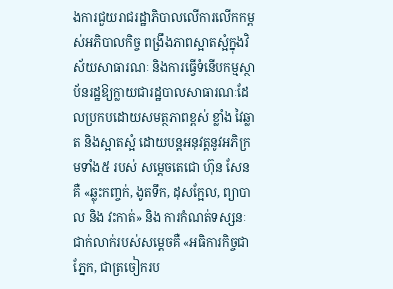ងការជួយរាជរដ្ឋាភិបាលលើការលើកកម្ពស់អភិបាលកិច្ច ពង្រឹងភាពស្អាតស្អំក្នុងវិស័យសាធារណៈ និងការធ្វើទំនើបកម្មស្ថាប័នរដ្ឋឱ្យក្លាយជារដ្ឋបាលសាធារណៈដែលប្រកបដោយសមត្ថភាពខ្ពស់ ខ្លាំង វៃឆ្លាត និងស្អាតស្អំ ដោយបន្តអនុវត្តនូវអភិក្រមទាំង៥ របស់ សម្តេចតេជោ ហ៊ុន សែន គឺ «ឆ្លុះកញ្ចក់, ងូតទឹក, ដុសក្អែល, ព្យាបាល និង វះកាត់» និង ការកំណត់ទស្សនៈជាក់លាក់របស់សម្តេចគឺ «អធិការកិច្ចជាភ្នែក, ជាត្រចៀករប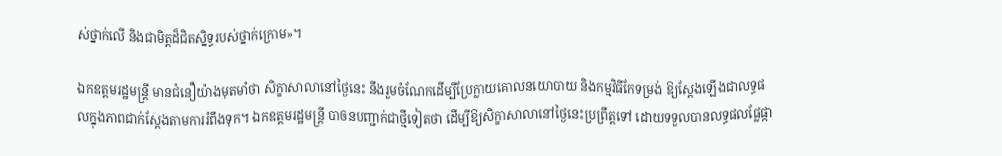ស់ថ្នាក់លើ និងជាមិត្តដ៏ជិតស្និទ្ធរបស់ថ្នាក់ក្រោម»។

ឯកឧត្តមរដ្ឋមន្រ្តី មានជំនឿយ៉ាងមុតមាំថា សិក្ខាសាលានៅថ្ងៃនេះ នឹងរួមចំណែកដើម្បីប្រែក្លាយគោលនយោបាយ និងកម្មវិធីកែទម្រង់ ឱ្យស្តែងឡើងជាលទ្ធផលក្នុងភាពជាក់ស្តែងតាមការរំពឹងទុក។ ឯកឧត្តមរដ្ឋមន្ត្រី បាឲនបញ្ជាក់ជាថ្មីទៀតថា ដើម្បីឱ្យសិក្ខាសាលានៅថ្ងៃនេះប្រព្រឹត្តទៅ ដោយទទួលបានលទ្ធផលផ្លែផ្កា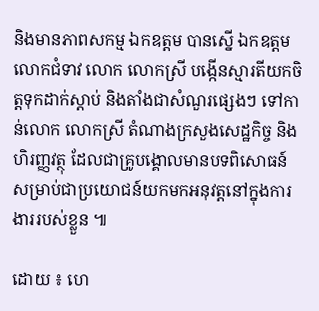និងមានភាពសកម្ម ឯកឧត្តម បានស្នើ ឯកឧត្តម លោកជំទាវ លោក លោកស្រី បង្កើនស្មារតីយកចិត្តទុកដាក់ស្តាប់ និងតាំងជាសំណួរផ្សេងៗ ទៅកាន់លោក លោកស្រី តំណាងក្រសួងសេដ្ឋកិច្ច និងហិរញ្ញវត្ថុ ដែលជាគ្រូបង្គោលមានបទពិសោធន៍ សម្រាប់ជាប្រយោជន៍យកមកអនុវត្តនៅក្នុងការងាររបស់ខ្លួន ៕

ដោយ ៖ ហេ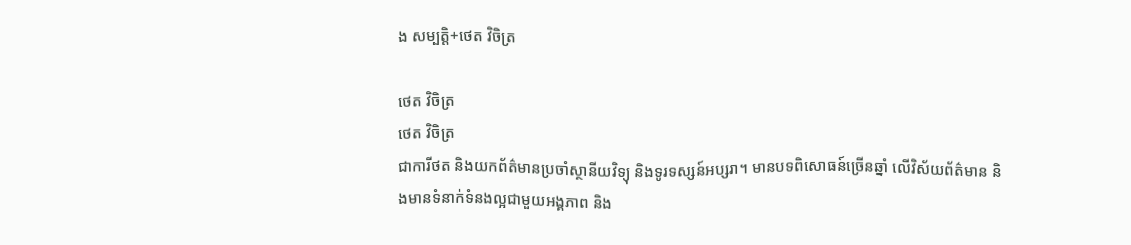ង សម្បត្តិ+ថេត វិចិត្រ

ថេត វិចិត្រ
ថេត វិចិត្រ
ជាការីថត និងយកព័ត៌មានប្រចាំស្ថានីយវិទ្យុ និងទូរទស្សន៍អប្សរា។ មានបទពិសោធន៍ច្រើនឆ្នាំ លើវិស័យព័ត៌មាន និងមានទំនាក់ទំនងល្អជាមួយអង្គភាព និង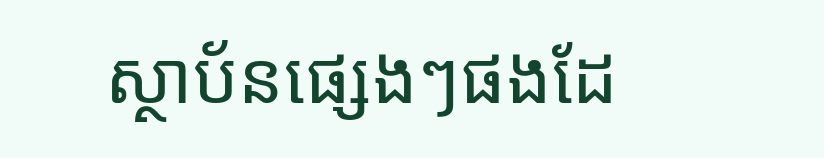ស្ថាប័នផ្សេងៗផងដែ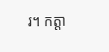រ។ កត្តា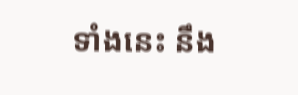ទាំងនេះ នឹង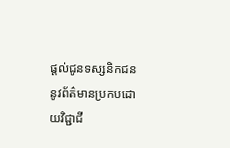ផ្ដល់ជូនទស្សនិកជននូវព័ត៌មានប្រកបដោយវិជ្ជាជី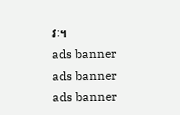វៈ។
ads banner
ads banner
ads banner